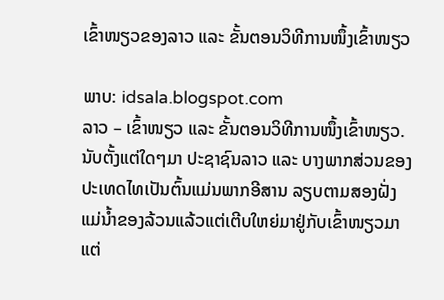ເຂົ້າໜຽວຂອງລາວ ແລະ ຂັ້ນຕອນວິທີການໜຶ້ງເຂົ້າໜຽວ

ພາບ: idsala.blogspot.com
ລາວ – ເຂົ້າໜຽວ ແລະ ຂັ້ນຕອນວິທີການໜຶ້ງເຂົ້າໜຽວ.
ນັບຕັ້ງແຕ່ໃດໆມາ ປະຊາຊົນລາວ ແລະ ບາງພາກສ່ວນຂອງປະເທດໄທເປັນຕົ້ນແມ່ນພາກອີສານ ລຽບຕາມສອງຝັ່ງແມ່ນ້ຳຂອງລ້ວນແລ້ວແຕ່ເຕີບໃຫຍ່ມາຢູ່ກັບເຂົ້າໜຽວມາແຕ່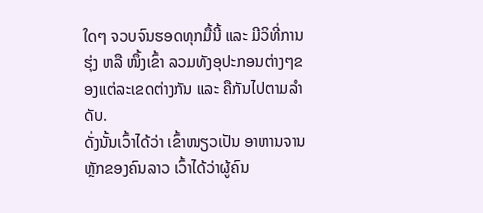ໃດໆ ຈວບຈົນຮອດທຸກມື້ນີ້ ແລະ ມີວິທີ່ການຮຸ່ງ ຫລື ໜຶ້ງເຂົ້າ ລວມທັງອຸປະກອນຕ່າງໆຂອງແຕ່ລະເຂດຕ່າງກັນ ແລະ ຄືກັນໄປຕາມລຳດັບ.
ດັ່ງນັ້ນເວົ້າໄດ້ວ່າ ເຂົ້າໜຽວເປັນ ອາຫານຈານຫຼັກຂອງຄົນລາວ ເວົ້າໄດ້ວ່າຜູ້ຄົນ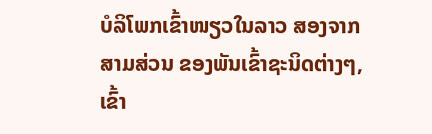ບໍລິໂພກເຂົ້າໜຽວໃນລາວ ສອງຈາກສາມສ່ວນ ຂອງພັນເຂົ້າຊະນິດຕ່າງໆ, ເຂົ້າ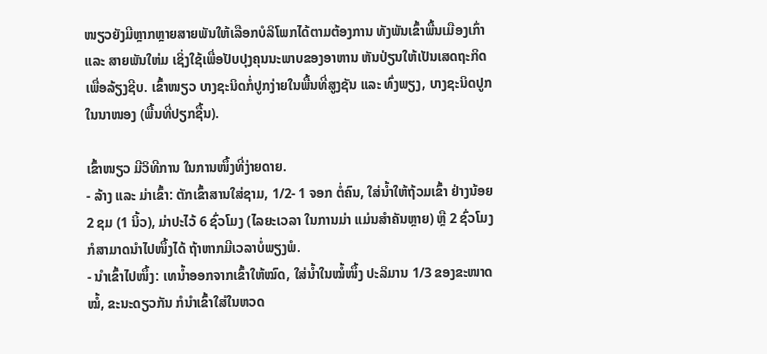ໜຽວຍັງມີຫຼາກຫຼາຍສາຍພັນໃຫ້ເລືອກບໍລິໂພກໄດ້ຕາມຕ້ອງການ ທັງພັນເຂົ້າພື້ນເມືອງເກົ່າ ແລະ ສາຍພັນໃຫ່ມ ເຊິ່ງໃຊ້ເພື່ອປັບປຸງຄຸນນະພາບຂອງອາຫານ ຫັນປ່ຽນໃຫ້ເປັນເສດຖະກິດເພື່ອລ້ຽງຊີບ. ເຂົ້າໜຽວ ບາງຊະນິດກໍ່ປູກງ່າຍໃນພື້ນທີ່ສູງຊັນ ແລະ ທົ່ງພຽງ, ບາງຊະນິດປູກໃນນາໜອງ (ພື້ນທີ່ປຽກຊື້ນ).

ເຂົ້າໜຽວ ມີວິທີການ ໃນການໜຶ້ງທີ່ງ່າຍດາຍ.
- ລ້າງ ແລະ ມ່າເຂົ້າ: ຕັກເຂົ້າສານໃສ່ຊາມ, 1/2- 1 ຈອກ ຕໍ່ຄົນ, ໃສ່ນ້ຳໃຫ້ຖ້ວມເຂົ້າ ຢ່າງນ້ອຍ 2 ຊມ (1 ນິ້ວ), ມ່າປະໄວ້ 6 ຊົ່ວໂມງ (ໄລຍະເວລາ ໃນການມ່າ ແມ່ນສຳຄັນຫຼາຍ) ຫຼື 2 ຊົ່ວໂມງ ກໍສາມາດນຳໄປໜຶ້ງໄດ້ ຖ້າຫາກມີເວລາບໍ່ພຽງພໍ.
- ນຳເຂົ້າໄປໜຶ້ງ: ເທນ້ຳອອກຈາກເຂົ້າໃຫ້ໝົດ, ໃສ່ນ້ຳໃນໝໍ້ໜຶ້ງ ປະລິມານ 1/3 ຂອງຂະໜາດໝໍ້, ຂະນະດຽວກັນ ກໍນຳເຂົ້າໃສ່ໃນຫວດ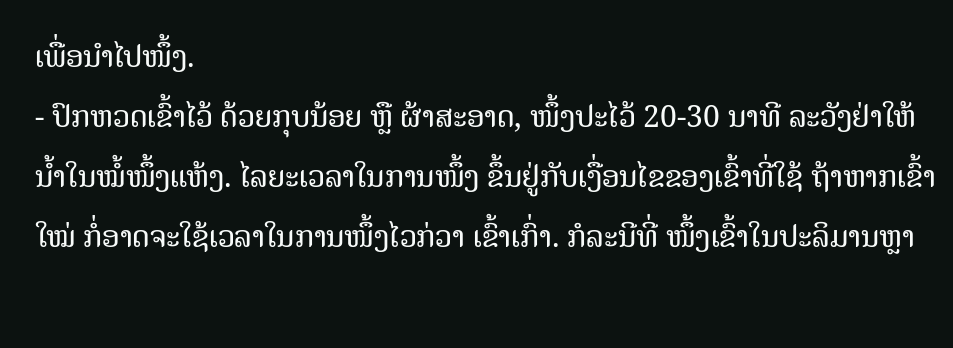ເພື່ອນຳໄປໜຶ້ງ.
- ປົກຫວດເຂົ້າໄວ້ ດ້ວຍກຸບນ້ອຍ ຫຼື ຜ້າສະອາດ, ໜຶ້ງປະໄວ້ 20-30 ນາທີ ລະວັງຢ່າໃຫ້ນ້ຳໃນໝໍ້ໜຶ້ງແຫ້ງ. ໄລຍະເວລາໃນການໜຶ້ງ ຂຶ້ນຢູ່ກັບເງື່ອນໄຂຂອງເຂົ້າທີ່ໃຊ້ ຖ້າຫາກເຂົ້າໃໝ່ ກໍ່ອາດຈະໃຊ້ເວລາໃນການໜຶ້ງໄວກ່ວາ ເຂົ້າເກົ່າ. ກໍລະນີທີ່ ໜຶ້ງເຂົ້າໃນປະລິມານຫຼາ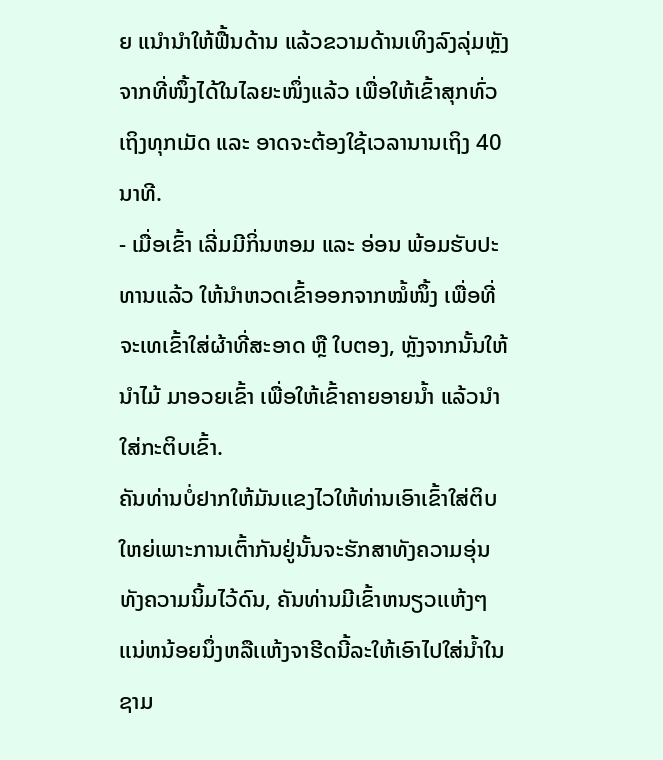ຍ ແນຳນຳໃຫ້ຟື້ນດ້ານ ແລ້ວຂວາມດ້ານເທິງລົງລຸ່ມຫຼັງຈາກທີ່ໜຶ້ງໄດ້ໃນໄລຍະໜຶ່ງແລ້ວ ເພື່ອໃຫ້ເຂົ້າສຸກທົ່ວເຖິງທຸກເມັດ ແລະ ອາດຈະຕ້ອງໃຊ້ເວລານານເຖິງ 40 ນາທີ.
- ເມື່ອເຂົ້າ ເລີ່ມມີກິ່ນຫອມ ແລະ ອ່ອນ ພ້ອມຮັບປະທານແລ້ວ ໃຫ້ນຳຫວດເຂົ້າອອກຈາກໝໍ້ໜຶ້ງ ເພື່ອທີ່ຈະເທເຂົ້າໃສ່ຜ້າທີ່ສະອາດ ຫຼື ໃບຕອງ, ຫຼັງຈາກນັ້ນໃຫ້ນຳໄມ້ ມາອວຍເຂົ້າ ເພື່ອໃຫ້ເຂົ້າຄາຍອາຍນ້ຳ ແລ້ວນຳໃສ່ກະຕິບເຂົ້າ.
ຄັນທ່ານບໍ່ຢາກໃຫ້ມັນເເຂງໄວໃຫ້ທ່ານເອົາເຂົ້າໃສ່ຕິບໃຫຍ່ເພາະການເຕົ້າກັນຢູ່ນັ້ນຈະຮັກສາທັງຄວາມອຸ່ນທັງຄວາມນິ້ມໄວ້ດົນ, ຄັນທ່ານມີເຂົ້າຫນຽວເເຫ້ງໆເເນ່ຫນ້ອຍນຶ່ງຫລືເເຫ້ງຈາຮີດນີ້ລະໃຫ້ເອົາໄປໃສ່ນໍ້າໃນຊາມ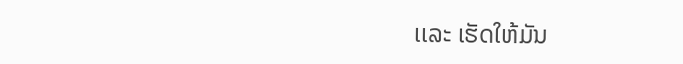ເເລະ ເຮັດໃຫ້ມັນ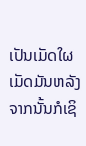ເປັນເມັດໃຜເມັດມັນຫລັງຈາກນັ້ນກໍເຊິ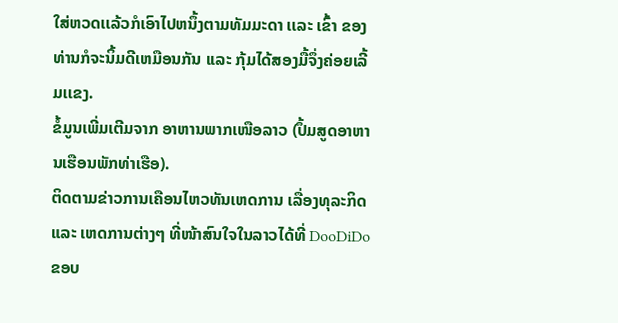ໃສ່ຫວດເເລ້ວກໍເອົາໄປຫນຶ້ງຕາມທັມມະດາ ເເລະ ເຂົ້າ ຂອງທ່ານກໍຈະນິ້ມດີເຫມືອນກັນ ເເລະ ກຸ້ມໄດ້ສອງມື້ຈຶ່ງຄ່ອຍເລີ້ມເເຂງ.
ຂໍ້ມູນເພີ່ມເຕີມຈາກ ອາຫານພາກເໜືອລາວ (ປຶ້ມສູດອາຫານເຮືອນພັກທ່າເຮືອ).
ຕິດຕາມຂ່າວການເຄືອນໄຫວທັນເຫດການ ເລື່ອງທຸລະກິດ ແລະ ເຫດການຕ່າງໆ ທີ່ໜ້າສົນໃຈໃນລາວໄດ້ທີ່ DooDiDo
ຂອບ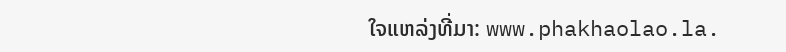ໃຈແຫລ່ງທີ່ມາ: www.phakhaolao.la.